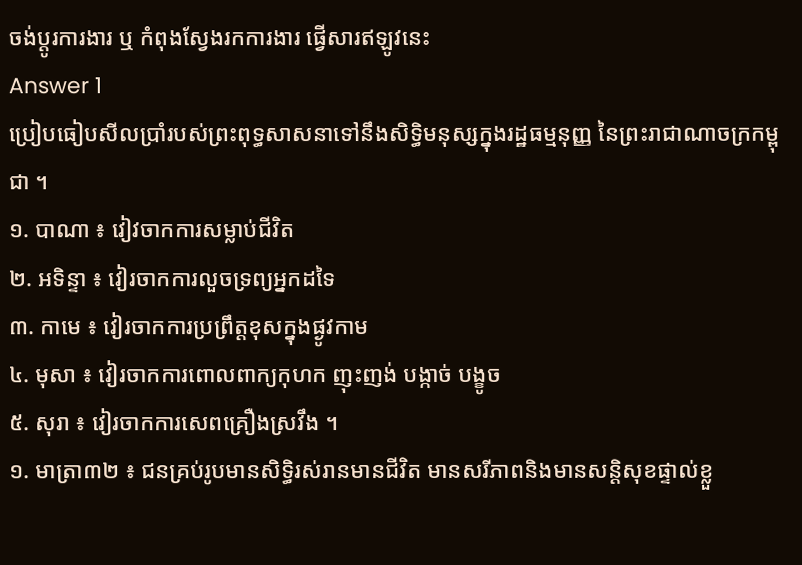ចង់ប្តូរការងារ ឬ កំពុងស្វែងរកការងារ ផ្វើសារឥឡូវនេះ
Answer 1
ប្រៀបធៀបសីលប្រាំរបស់ព្រះពុទ្ធសាសនាទៅនឹងសិទ្ធិមនុស្សក្នុងរដ្ឋធម្មនុញ្ញ នៃព្រះរាជាណាចក្រកម្ពុជា ។
១. បាណា ៖ វៀវចាកការសម្លាប់ជីវិត
២. អទិន្ទា ៖ វៀរចាកការលួចទ្រព្យអ្នកដទៃ
៣. កាមេ ៖ វៀរចាកការប្រព្រឹត្តខុសក្នុងផ្ងូវកាម
៤. មុសា ៖ វៀរចាកការពោលពាក្យកុហក ញុះញង់ បង្កាច់ បង្ខូច
៥. សុរា ៖ វៀរចាកការសេពគ្រឿងស្រវឹង ។
១. មាត្រា៣២ ៖ ជនគ្រប់រូបមានសិទ្ធិរស់រានមានជីវិត មានសរីភាពនិងមានសន្ដិសុខផ្ទាល់ខ្លួ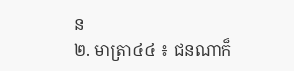ន
២. មាត្រា៤៤ ៖ ជនណាក៏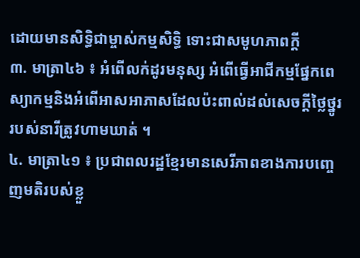ដោយមានសិទ្ធិជាម្ចាស់កម្មសិទ្ធិ ទោះជាសមូហភាពក្ដី
៣. មាត្រា៤៦ ៖ អំពើលក់ដូរមនុស្ស អំពើធ្វើអាជីកម្មផ្នែកពេស្យាកម្មនិងអំពើអាសអាភាសដែលប៉ះពាល់ដល់សេចក្ដីថ្លៃថ្នូររបស់នារីត្រូវហាមឃាត់ ។
៤. មាត្រា៤១ ៖ ប្រជាពលរដ្ឋខ្មែរមានសេរីភាពខាងការបញ្ចេញមតិរបស់ខ្លួ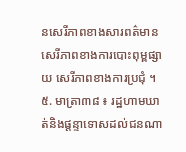នសេរីភាពខាងសារពត៌មាន សេរីភាពខាងការបោះពុម្ពផ្សាយ សេរីភាពខាងការប្រជុំ ។
៥. មាត្រា៣៨ ៖ រដ្ឋហាមឃាត់និងផ្ដន្ទាទោសដល់ជនណា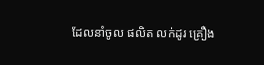ដែលនាំចូល ផលិត លក់ដូរ គ្រឿង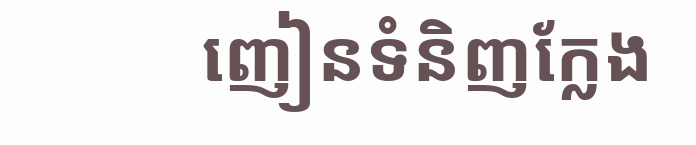ញៀនទំនិញក្លែង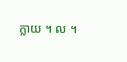ក្លាយ ។ ល ។